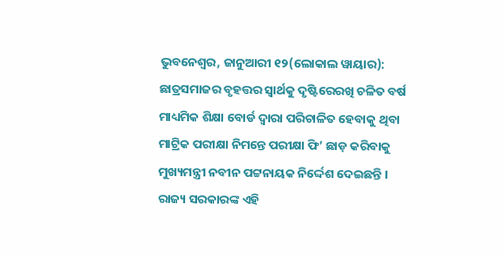ଭୁବନେଶ୍ୱର, ଜାନୁଆରୀ ୧୨(ଲୋକାଲ ୱାୟାର): ଛାତ୍ରସମାଜର ବୃହତ୍ତର ସ୍ୱାର୍ଥକୁ ଦୃଷ୍ଟିରେରଖି ଚଳିତ ବର୍ଷ ମାଧ୍ୟମିକ ଶିକ୍ଷା ବୋର୍ଡ ଦ୍ୱାରା ପରିଚାଳିତ ହେବାକୁ ଥିବା ମାଟ୍ରିକ ପରୀକ୍ଷା ନିମନ୍ତେ ପରୀକ୍ଷା ଫି’ ଛାଡ଼ କରିବାକୁ ମୁଖ୍ୟମନ୍ତ୍ରୀ ନବୀନ ପଟ୍ଟନାୟକ ନିର୍ଦ୍ଦେଶ ଦେଇଛନ୍ତି ।
ରାଜ୍ୟ ସରକାରଙ୍କ ଏହି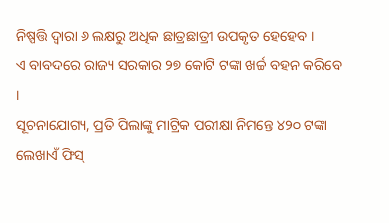ନିଷ୍ପତ୍ତି ଦ୍ୱାରା ୬ ଲକ୍ଷରୁ ଅଧିକ ଛାତ୍ରଛାତ୍ରୀ ଉପକୃତ ହେହେବ ।
ଏ ବାବଦରେ ରାଜ୍ୟ ସରକାର ୨୭ କୋଟି ଟଙ୍କା ଖର୍ଚ୍ଚ ବହନ କରିବେ ।
ସୂଚନାଯୋଗ୍ୟ, ପ୍ରତି ପିଲାଙ୍କୁ ମାଟ୍ରିକ ପରୀକ୍ଷା ନିମନ୍ତେ ୪୨୦ ଟଙ୍କା ଲେଖାଏଁ ଫିସ୍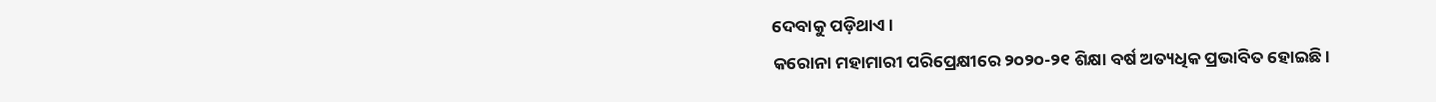ଦେବାକୁ ପଡ଼ିଥାଏ ।
କରୋନା ମହାମାରୀ ପରିପ୍ରେକ୍ଷୀରେ ୨୦୨୦-୨୧ ଶିକ୍ଷା ବର୍ଷ ଅତ୍ୟଧିକ ପ୍ରଭାବିତ ହୋଇଛି ।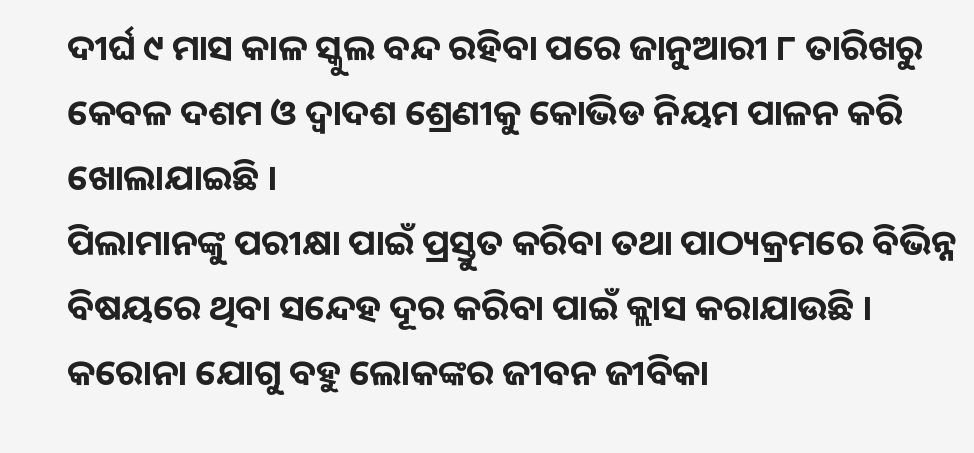ଦୀର୍ଘ ୯ ମାସ କାଳ ସ୍କୁଲ ବନ୍ଦ ରହିବା ପରେ ଜାନୁଆରୀ ୮ ତାରିଖରୁ କେବଳ ଦଶମ ଓ ଦ୍ୱାଦଶ ଶ୍ରେଣୀକୁ କୋଭିଡ ନିୟମ ପାଳନ କରି ଖୋଲାଯାଇଛି ।
ପିଲାମାନଙ୍କୁ ପରୀକ୍ଷା ପାଇଁ ପ୍ରସ୍ତୁତ କରିବା ତଥା ପାଠ୍ୟକ୍ରମରେ ବିଭିନ୍ନ ବିଷୟରେ ଥିବା ସନ୍ଦେହ ଦୂର କରିବା ପାଇଁ କ୍ଲାସ କରାଯାଉଛି ।
କରୋନା ଯୋଗୁ ବହୁ ଲୋକଙ୍କର ଜୀବନ ଜୀବିକା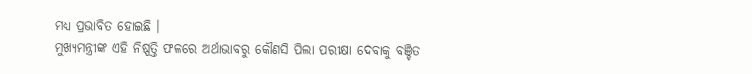ମଧ୍ୟ ପ୍ରଭାବିତ ହୋଇଛି ।
ମୁଖ୍ୟମନ୍ତ୍ରୀଙ୍କ ଏହି ନିଷ୍ପତ୍ତି ଫଳରେ ଅର୍ଥାଭାବରୁ କୌଣସି ପିଲା ପରୀକ୍ଷା ଦେବାକୁ ବଞ୍ଚିତ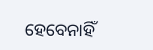ହେବେନାହିଁ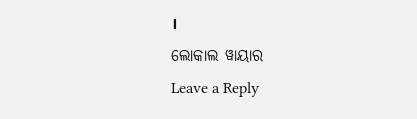।
ଲୋକାଲ ୱାୟାର
Leave a Reply